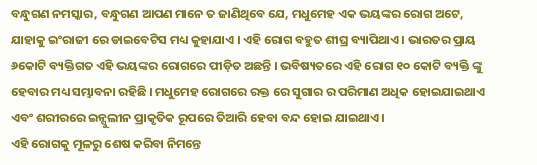ବନ୍ଧୁଗଣ ନମସ୍କାର, ବନ୍ଧୁଗଣ ଆପଣ ମାନେ ତ ଜାଣିଥିବେ ଯେ, ମଧୁମେହ ଏକ ଭୟଙ୍କର ରୋଗ ଅଟେ, ଯାହାକୁ ଇଂରାଜୀ ରେ ଡାଇବେଟିସ ମଧ୍ୟ କୁହାଯାଏ । ଏହି ରୋଗ ବହୁତ ଶୀଘ୍ର ବ୍ୟାପିଥାଏ । ଭାରତର ପ୍ରାୟ ୬କୋଟି ବ୍ୟକ୍ତିଗତ ଏହି ଭୟଙ୍କର ରୋଗରେ ପୀଡ଼ିତ ଅଛନ୍ତି । ଭବିଷ୍ୟତରେ ଏହି ରୋଗ ୧୦ କୋଟି ବ୍ୟକ୍ତି ଙ୍କୁ ହେବାର ମଧ୍ୟ ସମ୍ଭାବନା ରହିଛି । ମଧୁମେହ ରୋଗରେ ରକ୍ତ ରେ ସୁଗାର ର ପରିମାଣ ଅଧିକ ହୋଇଯାଇଥାଏ ଏବଂ ଶରୀରରେ ଇନ୍ସୁଲୀନ ପ୍ରାକୃତିକ ରୂପରେ ତିଆରି ହେବା ବନ୍ଦ ହୋଇ ଯାଇଥାଏ ।
ଏହି ରୋଗକୁ ମୂଳରୁ ଶେଷ କରିବା ନିମନ୍ତେ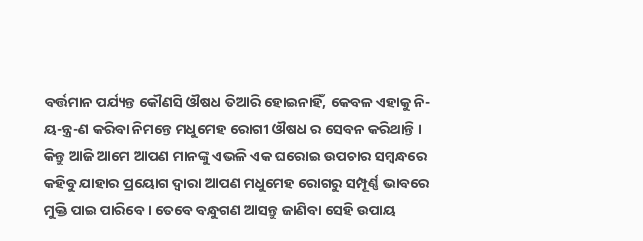ବର୍ତ୍ତମାନ ପର୍ଯ୍ୟନ୍ତ କୌଣସି ଔଷଧ ତିଆରି ହୋଇନାହିଁ, କେବଳ ଏହାକୁ ନି-ୟ-ନ୍ତ୍ର-ଣ କରିବା ନିମନ୍ତେ ମଧୁମେହ ରୋଗୀ ଔଷଧ ର ସେବନ କରିଥାନ୍ତି । କିନ୍ତୁ ଆଜି ଆମେ ଆପଣ ମାନଙ୍କୁ ଏଭଳି ଏକ ଘରୋଇ ଉପଚାର ସମ୍ବନ୍ଧରେ କହିବୁ ଯାହାର ପ୍ରୟୋଗ ଦ୍ୱାରା ଆପଣ ମଧୁମେହ ରୋଗରୁ ସମ୍ପୂର୍ଣ୍ଣ ଭାବରେ ମୁକ୍ତି ପାଇ ପାରିବେ । ତେବେ ବନ୍ଧୁଗଣ ଆସନ୍ତୁ ଜାଣିବା ସେହି ଉପାୟ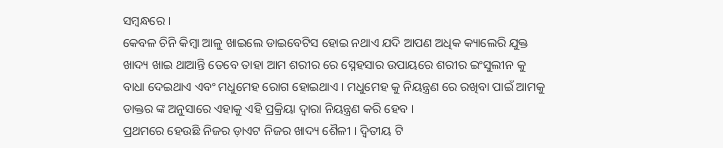ସମ୍ବନ୍ଧରେ ।
କେବଳ ଚିନି କିମ୍ବା ଆଳୁ ଖାଇଲେ ଡାଇବେଟିସ ହୋଇ ନଥାଏ ଯଦି ଆପଣ ଅଧିକ କ୍ୟାଲେରି ଯୁକ୍ତ ଖାଦ୍ୟ ଖାଇ ଥାଆନ୍ତି ତେବେ ତାହା ଆମ ଶରୀର ରେ ସ୍ନେହସାର ଉପାୟରେ ଶରୀର ଇଂସୁଲୀନ କୁ ବାଧା ଦେଇଥାଏ ଏବଂ ମଧୁମେହ ରୋଗ ହୋଇଥାଏ । ମଧୁମେହ କୁ ନିୟନ୍ତ୍ରଣ ରେ ରଖିବା ପାଇଁ ଆମକୁ ଡାକ୍ତର ଙ୍କ ଅନୁସାରେ ଏହାକୁ ଏହି ପ୍ରକ୍ରିୟା ଦ୍ୱାରା ନିୟନ୍ତ୍ରଣ କରି ହେବ ।
ପ୍ରଥମରେ ହେଉଛି ନିଜର ଡ଼ାଏଟ ନିଜର ଖାଦ୍ୟ ଶୈଳୀ । ଦ୍ଵିତୀୟ ଟି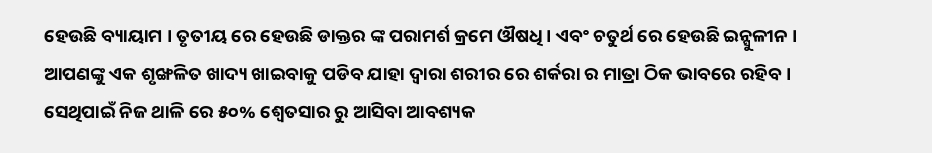ହେଉଛି ବ୍ୟାୟାମ । ତୃତୀୟ ରେ ହେଉଛି ଡାକ୍ତର ଙ୍କ ପରାମର୍ଶ କ୍ରମେ ଔଷଧି । ଏବଂ ଚତୁର୍ଥ ରେ ହେଉଛି ଇନ୍ସୁଳୀନ । ଆପଣଙ୍କୁ ଏକ ଶୃଙ୍ଖଳିତ ଖାଦ୍ୟ ଖାଇବାକୁ ପଡିବ ଯାହା ଦ୍ୱାରା ଶରୀର ରେ ଶର୍କରା ର ମାତ୍ରା ଠିକ ଭାବରେ ରହିବ । ସେଥିପାଇଁ ନିଜ ଥାଳି ରେ ୫୦% ଶ୍ୱେତସାର ରୁ ଆସିବା ଆବଶ୍ୟକ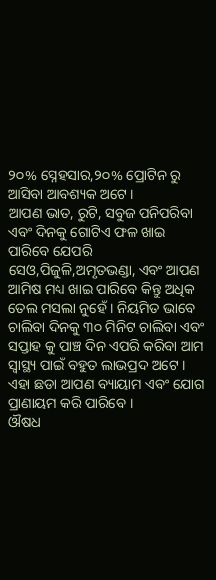୨୦% ସ୍ନେହସାର,୨୦% ପ୍ରୋଟିନ ରୁ ଆସିବା ଆବଶ୍ୟକ ଅଟେ ।
ଆପଣ ଭାତ, ରୁଟି, ସବୁଜ ପନିପରିବା ଏବଂ ଦିନକୁ ଗୋଟିଏ ଫଳ ଖାଇ ପାରିବେ ଯେପରି ସେଓ,ପିଜୁଳି,ଅମୃତଭଣ୍ଡା, ଏବଂ ଆପଣ ଆମିଷ ମଧ୍ୟ ଖାଇ ପାରିବେ କିନ୍ତୁ ଅଧିକ ତେଲ ମସଲା ନୁହେଁ । ନିୟମିତ ଭାବେ ଚାଲିବା ଦିନକୁ ୩୦ ମିନିଟ ଚାଲିବା ଏବଂ ସପ୍ତାହ କୁ ପାଞ୍ଚ ଦିନ ଏପରି କରିବା ଆମ ସ୍ୱାସ୍ଥ୍ୟ ପାଇଁ ବହୁତ ଲାଭପ୍ରଦ ଅଟେ । ଏହା ଛଡା ଆପଣ ବ୍ୟାୟାମ ଏବଂ ଯୋଗ ପ୍ରାଣାୟମ କରି ପାରିବେ ।
ଔଷଧ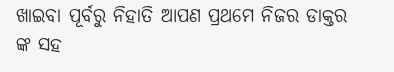ଖାଇବା ପୂର୍ବରୁ ନିହାତି ଆପଣ ପ୍ରଥମେ ନିଜର ଡାକ୍ତର ଙ୍କ ସହ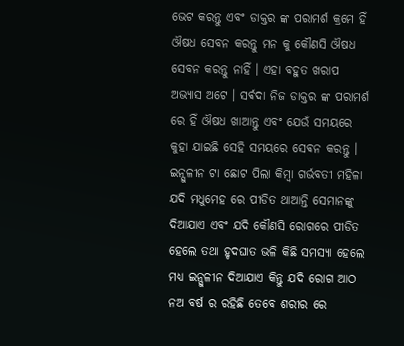ଭେଟ କରନ୍ତୁ ଏବଂ ଡାକ୍ତର ଙ୍କ ପରାମର୍ଶ କ୍ରମେ ହିଁ ଔଷଧ ସେବନ କରନ୍ତୁ ମନ କୁ କୌଣସି ଔଷଧ ସେବନ କରନ୍ତୁ ନାହିଁ । ଏହା ବହୁତ ଖରାପ ଅଭ୍ୟାସ ଅଟେ । ସର୍ଵଦା ନିଜ ଡାକ୍ତର ଙ୍କ ପରାମର୍ଶ ରେ ହିଁ ଔଷଧ ଖାଆନ୍ତୁ ଏବଂ ଯେଉଁ ସମୟରେ କୁହା ଯାଇଛି ସେହି ସମୟରେ ସେଵନ କରନ୍ତୁ ।
ଇନ୍ସୁଳୀନ ଟା ଛୋଟ ପିଲା କିମ୍ବା ଗର୍ଭବତୀ ମହିଳା ଯଦି ମଧୁମେହ ରେ ପୀଡିତ ଥାଆନ୍ତି ସେମାନଙ୍କୁ ଦିଆଯାଏ ଏବଂ ଯଦି କୌଣସି ରୋଗରେ ପୀଡିତ ହେଲେ ତଥା ହୃଦଘାତ ଭଳି କିଛି ସମସ୍ୟା ହେଲେ ମଧ୍ୟ ଇନ୍ସୁଳୀନ ଦିଆଯାଏ କିନ୍ତୁ ଯଦି ରୋଗ ଆଠ ନଅ ବର୍ଷ ର ରହିଛି ତେବେ ଶରୀର ରେ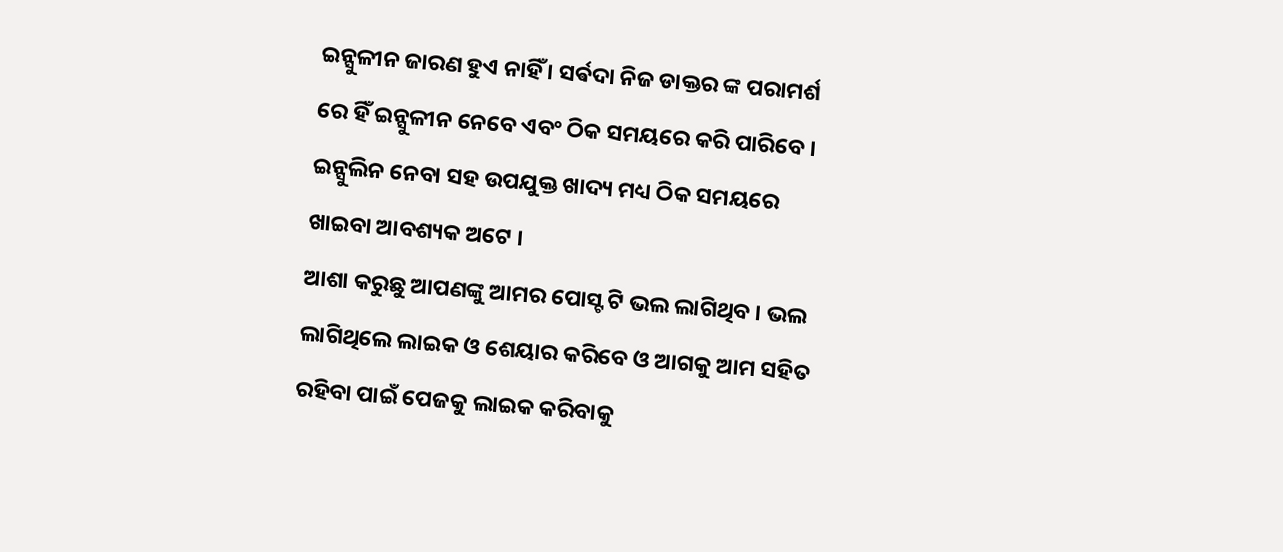ଇନ୍ସୁଳୀନ ଜାରଣ ହୁଏ ନାହିଁ । ସର୍ଵଦା ନିଜ ଡାକ୍ତର ଙ୍କ ପରାମର୍ଶ ରେ ହିଁ ଇନ୍ସୁଳୀନ ନେବେ ଏବଂ ଠିକ ସମୟରେ କରି ପାରିବେ । ଇନ୍ସୁଲିନ ନେବା ସହ ଉପଯୁକ୍ତ ଖାଦ୍ୟ ମଧ୍ୟ ଠିକ ସମୟରେ ଖାଇବା ଆବଶ୍ୟକ ଅଟେ ।
ଆଶା କରୁଛୁ ଆପଣଙ୍କୁ ଆମର ପୋସ୍ଟ ଟି ଭଲ ଲାଗିଥିବ । ଭଲ ଲାଗିଥିଲେ ଲାଇକ ଓ ଶେୟାର କରିବେ ଓ ଆଗକୁ ଆମ ସହିତ ରହିବା ପାଇଁ ପେଜକୁ ଲାଇକ କରିବାକୁ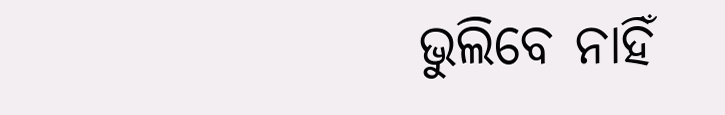ଭୁଲିବେ ନାହିଁ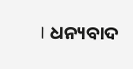। ଧନ୍ୟବାଦ